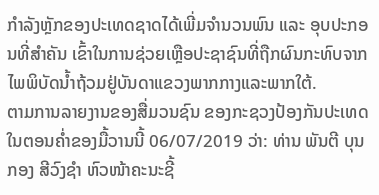ກຳລັງຫຼັກຂອງປະເທດຊາດໄດ້ເພີ່ມຈຳນວນພົນ ແລະ ອຸບປະກອນທີ່ສຳຄັນ ເຂົ້າໃນການຊ່ວຍເຫຼືອປະຊາຊົນທີ່ຖືກຜົນກະທົບຈາກໄພພິບັດນ້ຳຖ້ວມຢູ່ບັນດາແຂວງພາກກາງແລະພາກໃຕ້.
ຕາມການລາຍງານຂອງສື່ມວນຊົນ ຂອງກະຊວງປ້ອງກັນປະເທດໃນຕອນຄ່ຳຂອງມື້ວານນີ້ 06/07/2019 ວ່າ: ທ່ານ ພັນຕີ ບຸນກອງ ສີວົງຊຳ ຫົວໜ້າຄະນະຊີ້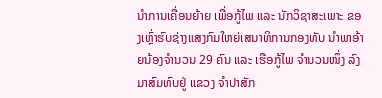ນຳການເຄື່ອນຍ້າຍ ເພື່ອກູ້ໄພ ແລະ ນັກວິຊາສະເພາະ ຂອງເຫຼົ່າຮົບຊ່າງແສງກົມໃຫຍ່ເສນາທິການກອງທັບ ນຳພາອ້າຍນ້ອງຈຳນວນ 29 ຄົນ ແລະ ເຮືອກູ້ໄພ ຈຳນວນໜຶ່ງ ລົງມາສົມທົບຢູ່ ແຂວງ ຈຳປາສັກ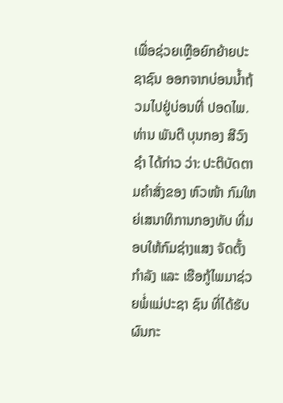ເພື່ອຊ່ວຍເຫຼືອຍົກຍ້າຍປະຊາຊົນ ອອກຈາກບ່ອນນໍ້າຖ້ວມໄປຢູ່ບ່ອນທີ່ ປອດໄພ.
ທ່ານ ພັນຕີ ບຸນກອງ ສີວົງຊຳ ໄດ້ກ່າວ ວ່າ: ປະຕິບັດຕາມຄຳສັ່ງຂອງ ຫົວໜ້າ ກົມໃຫຍ່ເສນາທິການກອງທັບ ທີ່ມອບໃຫ້ກົມຊ່າງແສງ ຈັດຕັ້ງກຳລັງ ແລະ ເຮືອກູ້ໄພມາຊ່ວຍພໍ່ແມ່ປະຊາ ຊົນ ທີ່ໄດ້ຮັບຜົນກະ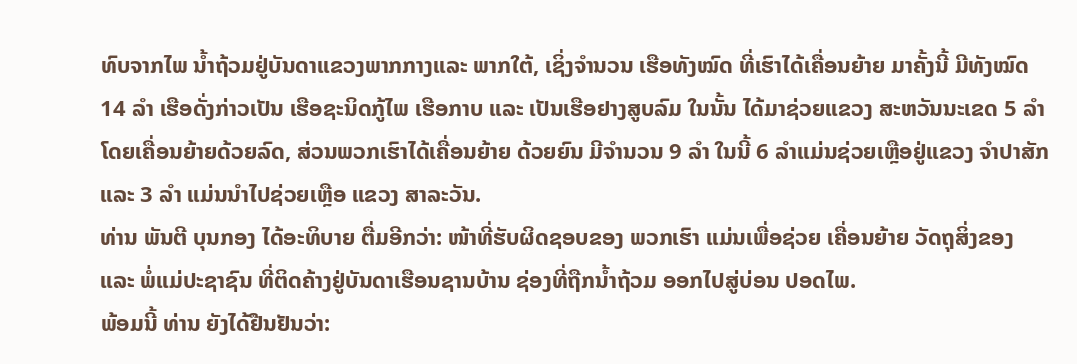ທົບຈາກໄພ ນ້ຳຖ້ວມຢູ່ບັນດາແຂວງພາກກາງແລະ ພາກໃຕ້, ເຊິ່ງຈຳນວນ ເຮືອທັງໝົດ ທີ່ເຮົາໄດ້ເຄື່ອນຍ້າຍ ມາຄັ້ງນີ້ ມີທັງໝົດ 14 ລຳ ເຮືອດັ່ງກ່າວເປັນ ເຮືອຊະນິດກູ້ໄພ ເຮືອກາບ ແລະ ເປັນເຮືອຢາງສູບລົມ ໃນນັ້ນ ໄດ້ມາຊ່ວຍແຂວງ ສະຫວັນນະເຂດ 5 ລຳ ໂດຍເຄື່ອນຍ້າຍດ້ວຍລົດ, ສ່ວນພວກເຮົາໄດ້ເຄື່ອນຍ້າຍ ດ້ວຍຍົນ ມີຈຳນວນ 9 ລຳ ໃນນີ້ 6 ລຳແມ່ນຊ່ວຍເຫຼືອຢູ່ແຂວງ ຈຳປາສັກ ແລະ 3 ລຳ ແມ່ນນຳໄປຊ່ວຍເຫຼືອ ແຂວງ ສາລະວັນ.
ທ່ານ ພັນຕີ ບຸນກອງ ໄດ້ອະທິບາຍ ຕື່ມອີກວ່າ: ໜ້າທີ່ຮັບຜິດຊອບຂອງ ພວກເຮົາ ແມ່ນເພື່ອຊ່ວຍ ເຄື່ອນຍ້າຍ ວັດຖຸສິ່ງຂອງ ແລະ ພໍ່ແມ່ປະຊາຊົນ ທີ່ຕິດຄ້າງຢູ່ບັນດາເຮືອນຊານບ້ານ ຊ່ອງທີ່ຖືກນ້ຳຖ້ວມ ອອກໄປສູ່ບ່ອນ ປອດໄພ.
ພ້ອມນີ້ ທ່ານ ຍັງໄດ້ຢືນຢັນວ່າ: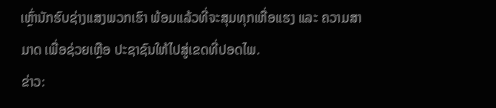ເຫຼົ່ານັກຮົບຊ່າງແສງພວກເຮົາ ພ້ອມແລ້ວທີ່ຈະສຸມທຸກເຫື່ອແຮງ ແລະ ຄວາມສາມາດ ເພື່ອຊ່ວຍເຫຼືອ ປະຊາຊົນໃຫ້ໄປສູ່ເຂດທີ່ປອດໄພ.
ຂ່າວ: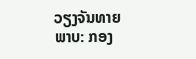ວຽງຈັນທາຍ
ພາບ: ກອງ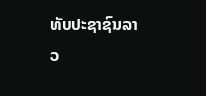ທັບປະຊາຊົນລາວ